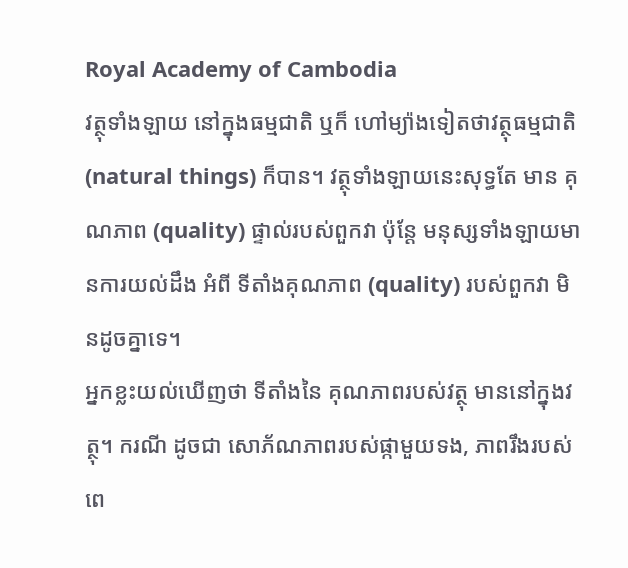Royal Academy of Cambodia
វត្ថុទាំងឡាយ នៅក្នុងធម្មជាតិ ឬក៏ ហៅម្យ៉ាងទៀតថាវត្ថុធម្មជាតិ (natural things) ក៏បាន។ វត្ថុទាំងឡាយនេះសុទ្ធតែ មាន គុណភាព (quality) ផ្ទាល់របស់ពួកវា ប៉ុន្តែ មនុស្សទាំងឡាយមានការយល់ដឹង អំពី ទីតាំងគុណភាព (quality) របស់ពួកវា មិនដូចគ្នាទេ។
អ្នកខ្លះយល់ឃើញថា ទីតាំងនៃ គុណភាពរបស់វត្ថុ មាននៅក្នុងវត្ថុ។ ករណី ដូចជា សោភ័ណភាពរបស់ផ្កាមួយទង, ភាពរឹងរបស់ពេ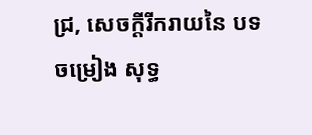ជ្រ, សេចក្ដីរីករាយនៃ បទចម្រៀង សុទ្ធ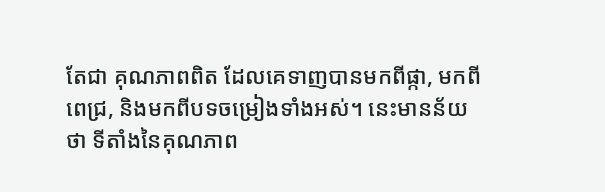តែជា គុណភាពពិត ដែលគេទាញបានមកពីផ្កា, មកពីពេជ្រ, និងមកពីបទចម្រៀងទាំងអស់។ នេះមានន័យថា ទីតាំងនៃគុណភាព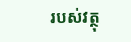របស់វត្ថុ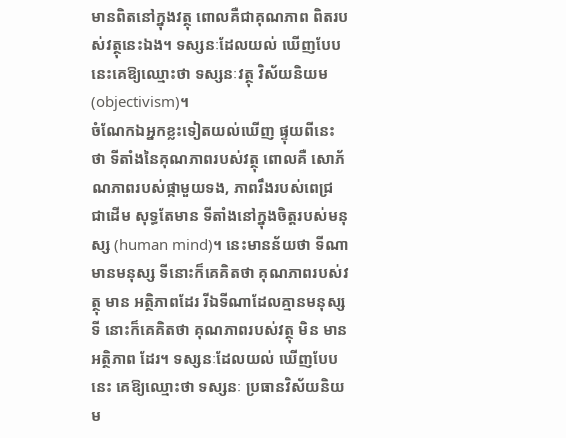មានពិតនៅក្នុងវត្ថុ ពោលគឺជាគុណភាព ពិតរបស់វត្ថុនេះឯង។ ទស្សនៈដែលយល់ ឃើញបែបនេះគេឱ្យឈ្មោះថា ទស្សនៈវត្ថុ វិស័យនិយម (objectivism)។
ចំណែកឯអ្នកខ្លះទៀតយល់ឃើញ ផ្ទុយពីនេះថា ទីតាំងនៃគុណភាពរបស់វត្ថុ ពោលគឺ សោភ័ណភាពរបស់ផ្កាមួយទង, ភាពរឹងរបស់ពេជ្រ ជាដើម សុទ្ធតែមាន ទីតាំងនៅក្នុងចិត្តរបស់មនុស្ស (human mind)។ នេះមានន័យថា ទីណាមានមនុស្ស ទីនោះក៏គេគិតថា គុណភាពរបស់វត្ថុ មាន អត្ថិភាពដែរ រីឯទីណាដែលគ្មានមនុស្ស ទី នោះក៏គេគិតថា គុណភាពរបស់វត្ថុ មិន មានអត្ថិភាព ដែរ។ ទស្សនៈដែលយល់ ឃើញបែបនេះ គេឱ្យឈ្មោះថា ទស្សនៈ ប្រធានវិស័យនិយម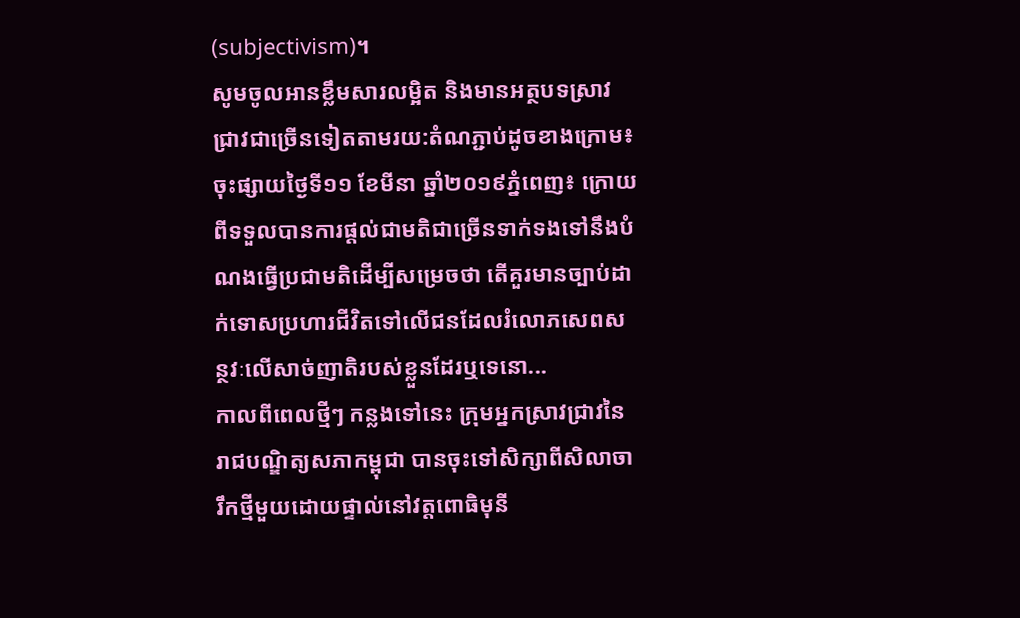(subjectivism)។
សូមចូលអានខ្លឹមសារលម្អិត និងមានអត្ថបទស្រាវជ្រាវជាច្រើនទៀតតាមរយ:តំណភ្ជាប់ដូចខាងក្រោម៖
ចុះផ្សាយថ្ងៃទី១១ ខែមីនា ឆ្នាំ២០១៩ភ្នំពេញ៖ ក្រោយពីទទួលបានការផ្ដល់ជាមតិជាច្រើនទាក់ទងទៅនឹងបំណងធ្វើប្រជាមតិដើម្បីសម្រេចថា តើគួរមានច្បាប់ដាក់ទោសប្រហារជីវិតទៅលើជនដែលរំលោភសេពសន្ថវៈលើសាច់ញាតិរបស់ខ្លួនដែរឬទេនោ...
កាលពីពេលថ្មីៗ កន្លងទៅនេះ ក្រុមអ្នកស្រាវជ្រាវនៃរាជបណ្ឌិត្យសភាកម្ពុជា បានចុះទៅសិក្សាពីសិលាចារឹកថ្មីមួយដោយផ្ទាល់នៅវត្តពោធិមុនី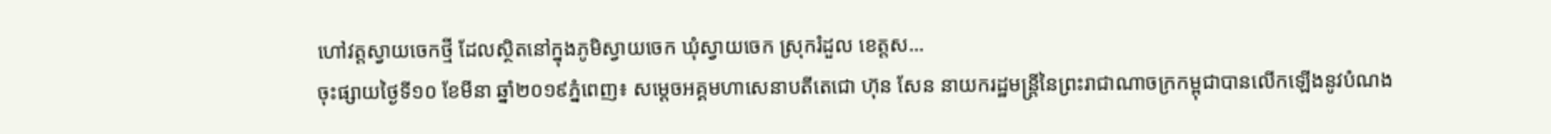ហៅវត្តស្វាយចេកថ្មី ដែលសិ្ថតនៅក្នុងភូមិស្វាយចេក ឃុំស្វាយចេក ស្រុករំដួល ខេត្តស...
ចុះផ្សាយថ្ងៃទី១០ ខែមីនា ឆ្នាំ២០១៩ភ្នំពេញ៖ សម្ដេចអគ្គមហាសេនាបតីតេជោ ហ៊ុន សែន នាយករដ្ឋមន្ត្រីនៃព្រះរាជាណាចក្រកម្ពុជាបានលើកឡើងនូវបំណង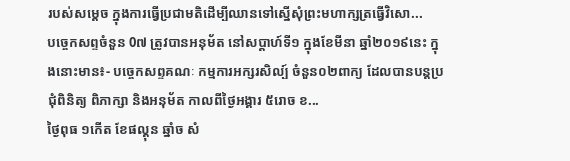របស់សម្ដេច ក្នុងការធ្វើប្រជាមតិដើម្បីឈានទៅស្នើសុំព្រះមហាក្សត្រធ្វើវិសោ...
បច្ចេកសព្ទចំនួន 0៧ ត្រូវបានអនុម័ត នៅសប្តាហ៍ទី១ ក្នុងខែមីនា ឆ្នាំ២០១៩នេះ ក្នុងនោះមាន៖- បច្ចេកសព្ទគណៈ កម្មការអក្សរសិល្ប៍ ចំនួន០២ពាក្យ ដែលបានបន្តប្រជុំពិនិត្យ ពិភាក្សា និងអនុម័ត កាលពីថ្ងៃអង្គារ ៥រោច ខ...
ថ្ងៃពុធ ១កេីត ខែផល្គុន ឆ្នាំច សំ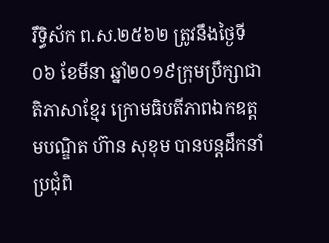រឹទ្ធិស័ក ព.ស.២៥៦២ ត្រូវនឹងថ្ងៃទី០៦ ខែមីនា ឆ្នាំ២០១៩ក្រុមប្រឹក្សាជាតិភាសាខ្មែរ ក្រោមធិបតីភាពឯកឧត្តមបណ្ឌិត ហ៊ាន សុខុម បានបន្តដឹកនាំប្រជុំពិ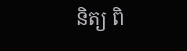និត្យ ពិ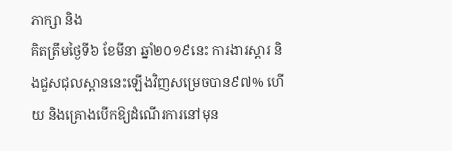ភាក្សា និង
គិតត្រឹមថ្ងៃទី៦ ខែមីនា ឆ្នាំ២០១៩នេះ ការងារស្តារ និងជួសជុលស្ពាននេះឡើងវិញសម្រេចបាន៩៧% ហើយ និងគ្រោងបើកឱ្យដំណើរការនៅមុន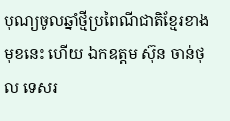បុណ្យចូលឆ្នាំថ្មីប្រពៃណីជាតិខ្មែរខាងមុខនេះ ហើយ ឯកឧត្តម ស៊ុន ចាន់ថុល ទេសរ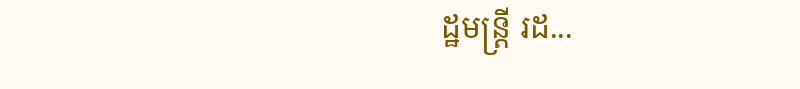ដ្ឋមន្រ្តី រដ...